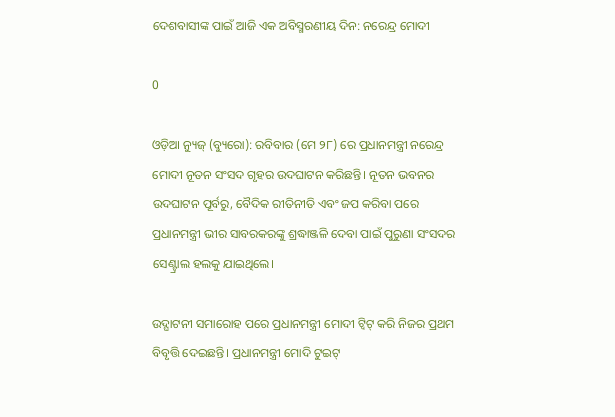ଦେଶବାସୀଙ୍କ ପାଇଁ ଆଜି ଏକ ଅବିସ୍ମରଣୀୟ ଦିନ: ନରେନ୍ଦ୍ର ମୋଦୀ

0

ଓଡ଼ିଆ ନ୍ୟୁଜ୍ (ବ୍ୟୁରୋ): ରବିବାର (ମେ ୨୮) ରେ ପ୍ରଧାନମନ୍ତ୍ରୀ ନରେନ୍ଦ୍ର ମୋଦୀ ନୂତନ ସଂସଦ ଗୃହର ଉଦଘାଟନ କରିଛନ୍ତି। ନୂତନ ଭବନର ଉଦଘାଟନ ପୂର୍ବରୁ, ବୈଦିକ ରୀତିନୀତି ଏବଂ ଜପ କରିବା ପରେ ପ୍ରଧାନମନ୍ତ୍ରୀ ଭୀର ସାବରକରଙ୍କୁ ଶ୍ରଦ୍ଧାଞ୍ଜଳି ଦେବା ପାଇଁ ପୁରୁଣା ସଂସଦର ସେଣ୍ଟ୍ରାଲ ହଲକୁ ଯାଇଥିଲେ।

ଉଦ୍ଘାଟନୀ ସମାରୋହ ପରେ ପ୍ରଧାନମନ୍ତ୍ରୀ ମୋଦୀ ଟ୍ୱିଟ୍ କରି ନିଜର ପ୍ରଥମ ବିବୃତ୍ତି ଦେଇଛନ୍ତି। ପ୍ରଧାନମନ୍ତ୍ରୀ ମୋଦି ଟୁଇଟ୍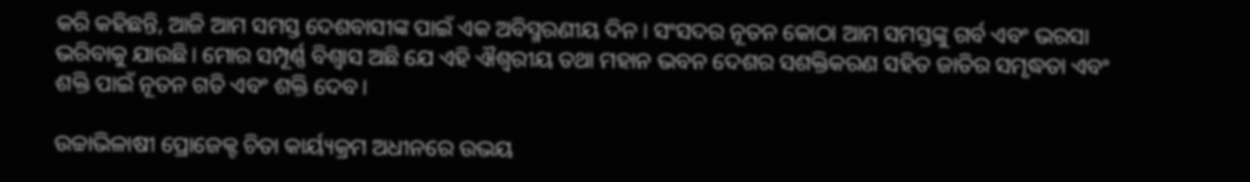କରି କହିଛନ୍ତି, ଆଜି ଆମ ସମସ୍ତ ଦେଶବାସୀଙ୍କ ପାଇଁ ଏକ ଅବିସ୍ମରଣୀୟ ଦିନ । ସଂସଦର ନୂତନ କୋଠା ଆମ ସମସ୍ତଙ୍କୁ ଗର୍ବ ଏବଂ ଭରସା ଭରିବାକୁ ଯାଉଛି। ମୋର ସମ୍ପୂର୍ଣ୍ଣ ବିଶ୍ୱାସ ଅଛି ଯେ ଏହି ଐଶ୍ୱରୀୟ ତଥା ମହାନ ଭବନ ଦେଶର ସଶକ୍ତିକରଣ ସହିତ ଜାତିର ସମୃଦ୍ଧତା ଏବଂ ଶକ୍ତି ପାଇଁ ନୂତନ ଗତି ଏବଂ ଶକ୍ତି ଦେବ।

ଉଚ୍ଚାଭିଳାଷୀ ପ୍ରୋଜେକ୍ଟ ଚିତା କାର୍ୟ୍ୟକ୍ରମ ଅଧୀନରେ ଉଭୟ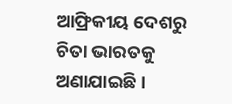ଆଫ୍ରିକୀୟ ଦେଶରୁ ଚିତା ଭାରତକୁ ଅଣାଯାଇଛି।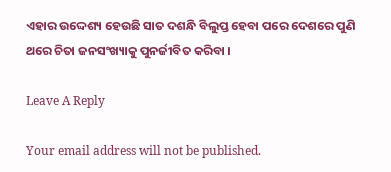ଏହାର ଉଦ୍ଦେଶ୍ୟ ହେଉଛି ସାତ ଦଶନ୍ଧି ବିଲୁପ୍ତ ହେବା ପରେ ଦେଶରେ ପୁଣି ଥରେ ଚିତା ଜନସଂଖ୍ୟାକୁ ପୁନର୍ଜୀବିତ କରିବା ।

Leave A Reply

Your email address will not be published.